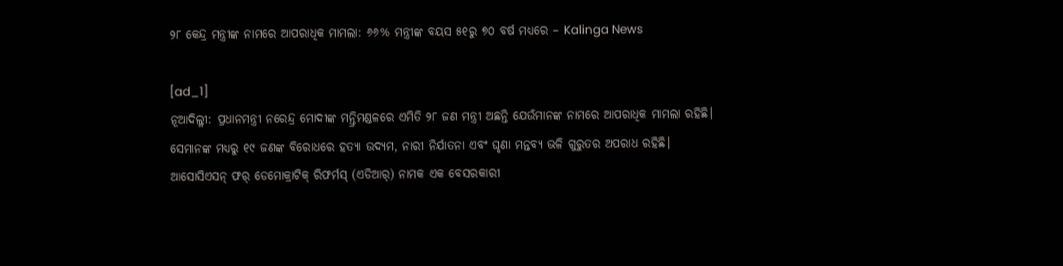୨୮ କେନ୍ଦ୍ର ମନ୍ତ୍ରୀଙ୍କ ନାମରେ ଆପରାଧିକ ମାମଲା: ୬୬% ମନ୍ତ୍ରୀଙ୍କ ବୟସ ୫୧ରୁ ୭୦ ବର୍ଷ ମଧ୍ୟରେ – Kalinga News

[ad_1]
ନୂଆଦିଲ୍ଳୀ: ପ୍ରଧାନମନ୍ତ୍ରୀ ନରେନ୍ଦ୍ର ମୋଦୀଙ୍କ ମନ୍ତ୍ରିମଣ୍ଡଳରେ ଏମିତି ୨୮ ଜଣ ମନ୍ତ୍ରୀ ଅଛନ୍ତି ଯେଉଁମାନଙ୍କ ନାମରେ ଆପରାଧିକ ମାମଲା ରହିଛି। ସେମାନଙ୍କ ମଧ୍ୟରୁ ୧୯ ଜଣଙ୍କ ବିରୋଧରେ ହତ୍ୟା ଉଦ୍ୟମ, ନାରୀ ନିର୍ଯାତନା ଏବଂ ଘୃଣା ମନ୍ତବ୍ୟ ଭଳି ଗୁରୁତର ଅପରାଧ ରହିଛି। ଆସୋସିଏସନ୍ ଫର୍ ଡେମୋକ୍ରାଟିକ୍ ରିଫର୍ମସ୍ (ଏଡିଆର୍) ନାମକ ଏକ ବେସରକାରୀ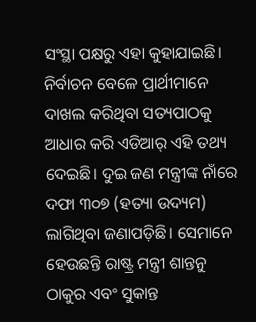ସଂସ୍ଥା ପକ୍ଷରୁ ଏହା କୁହାଯାଇଛି। ନିର୍ବାଚନ ବେଳେ ପ୍ରାର୍ଥୀମାନେ ଦାଖଲ କରିଥିବା ସତ୍ୟପାଠକୁ ଆଧାର କରି ଏଡିଆର୍ ଏହି ତଥ୍ୟ ଦେଇଛି। ଦୁଇ ଜଣ ମନ୍ତ୍ରୀଙ୍କ ନାଁରେ ଦଫା ୩୦୭ (ହତ୍ୟା ଉଦ୍ୟମ) ଲାଗିଥିବା ଜଣାପଡ଼ିଛି। ସେମାନେ ହେଉଛନ୍ତି ରାଷ୍ଟ୍ର ମନ୍ତ୍ରୀ ଶାନ୍ତନୁ ଠାକୁର ଏବଂ ସୁକାନ୍ତ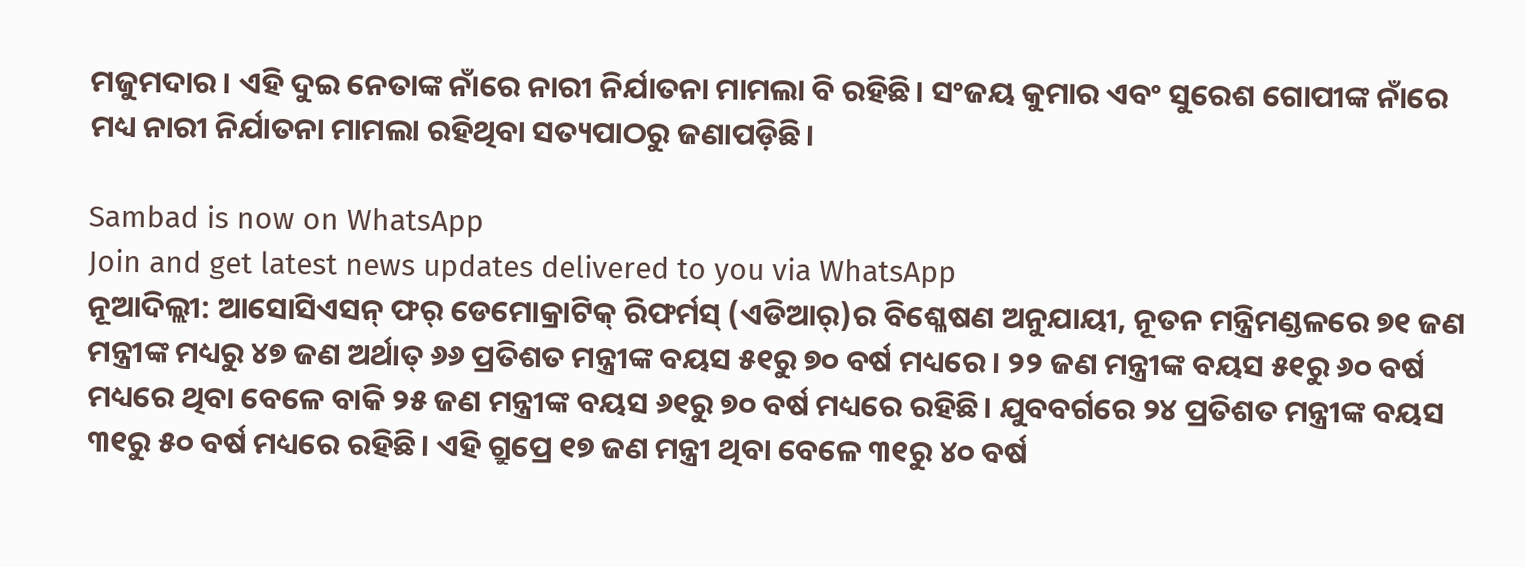ମଜୁମଦାର। ଏହି ଦୁଇ ନେତାଙ୍କ ନାଁରେ ନାରୀ ନିର୍ଯାତନା ମାମଲା ବି ରହିଛି। ସଂଜୟ କୁମାର ଏବଂ ସୁରେଶ ଗୋପୀଙ୍କ ନାଁରେ ମଧ୍ୟ ନାରୀ ନିର୍ଯାତନା ମାମଲା ରହିଥିବା ସତ୍ୟପାଠରୁ ଜଣାପଡ଼ିଛି।

Sambad is now on WhatsApp
Join and get latest news updates delivered to you via WhatsApp
ନୂଆଦିଲ୍ଲୀ: ଆସୋସିଏସନ୍ ଫର୍ ଡେମୋକ୍ରାଟିକ୍ ରିଫର୍ମସ୍ (ଏଡିଆର୍)ର ବିଶ୍ଳେଷଣ ଅନୁଯାୟୀ, ନୂତନ ମନ୍ତ୍ରିମଣ୍ଡଳରେ ୭୧ ଜଣ ମନ୍ତ୍ରୀଙ୍କ ମଧ୍ୟରୁ ୪୭ ଜଣ ଅର୍ଥାତ୍ ୬୬ ପ୍ରତିଶତ ମନ୍ତ୍ରୀଙ୍କ ବୟସ ୫୧ରୁ ୭୦ ବର୍ଷ ମଧ୍ୟରେ। ୨୨ ଜଣ ମନ୍ତ୍ରୀଙ୍କ ବୟସ ୫୧ରୁ ୬୦ ବର୍ଷ ମଧ୍ୟରେ ଥିବା ବେଳେ ବାକି ୨୫ ଜଣ ମନ୍ତ୍ରୀଙ୍କ ବୟସ ୬୧ରୁ ୭୦ ବର୍ଷ ମଧ୍ୟରେ ରହିଛି। ଯୁବବର୍ଗରେ ୨୪ ପ୍ରତିଶତ ମନ୍ତ୍ରୀଙ୍କ ବୟସ ୩୧ରୁ ୫୦ ବର୍ଷ ମଧ୍ୟରେ ରହିଛି। ଏହି ଗ୍ରୁପ୍ରେ ୧୭ ଜଣ ମନ୍ତ୍ରୀ ଥିବା ବେଳେ ୩୧ରୁ ୪୦ ବର୍ଷ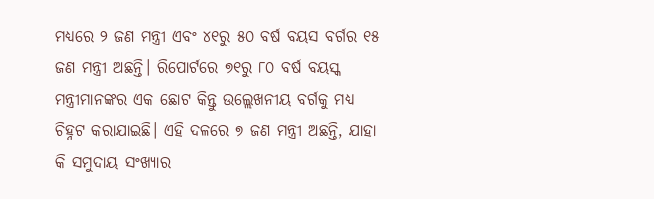ମଧ୍ୟରେ ୨ ଜଣ ମନ୍ତ୍ରୀ ଏବଂ ୪୧ରୁ ୫୦ ବର୍ଷ ବୟସ ବର୍ଗର ୧୫ ଜଣ ମନ୍ତ୍ରୀ ଅଛନ୍ତି। ରିପୋର୍ଟରେ ୭୧ରୁ ୮୦ ବର୍ଷ ବୟସ୍କ ମନ୍ତ୍ରୀମାନଙ୍କର ଏକ ଛୋଟ କିନ୍ତୁ ଉଲ୍ଲେଖନୀୟ ବର୍ଗକୁ ମଧ୍ୟ ଚିହ୍ନଟ କରାଯାଇଛି। ଏହି ଦଳରେ ୭ ଜଣ ମନ୍ତ୍ରୀ ଅଛନ୍ତି, ଯାହା କି ସମୁଦାୟ ସଂଖ୍ୟାର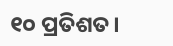୧୦ ପ୍ରତିଶତ।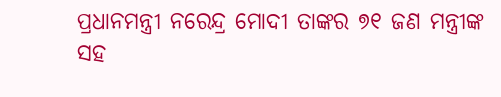ପ୍ରଧାନମନ୍ତ୍ରୀ ନରେନ୍ଦ୍ର ମୋଦୀ ତାଙ୍କର ୭୧ ଜଣ ମନ୍ତ୍ରୀଙ୍କ ସହ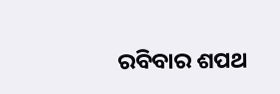ରବିବାର ଶପଥ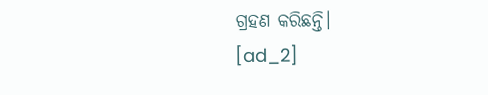ଗ୍ରହଣ କରିଛନ୍ତି।
[ad_2]